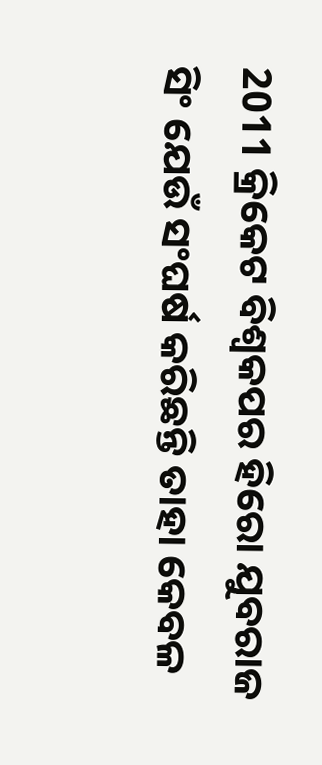2011 କ୍ରିକେଟ ବିଶ୍ଵକପର ହିରୋ ଯୁବରାଜ ସିଂ ଯେଉଁ ସଂଘର୍ଷ କରିଛନ୍ତି ତାହା କେବଳ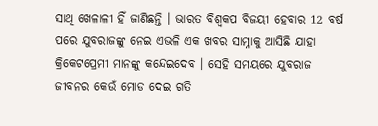ସାଥି ଖେଳାଳୀ ହିଁ ଜାଣିଛନ୍ତି । ଭାରତ ବିଶ୍ଵକପ ବିଜୟୀ ହେବାର 12 ବର୍ଷ ପରେ ଯୁବରାଜଙ୍କୁ ନେଇ ଏଭଳି ଏକ ଖବର ସାମ୍ନାକୁ ଆସିଛି ଯାହା କ୍ରିକେଟପ୍ରେମୀ ମାନଙ୍କୁ କନ୍ଦେଇଦେବ । ସେହି ସମୟରେ ଯୁବରାଜ ଜୀବନର କେଉଁ ମୋଡ ଦେଇ ଗତି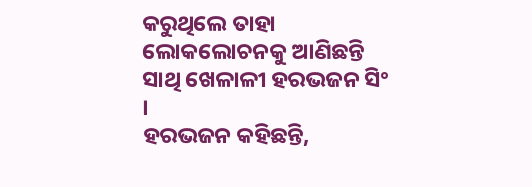କରୁଥିଲେ ତାହା ଲୋକଲୋଚନକୁ ଆଣିଛନ୍ତି ସାଥି ଖେଳାଳୀ ହରଭଜନ ସିଂ ।
ହରଭଜନ କହିଛନ୍ତି,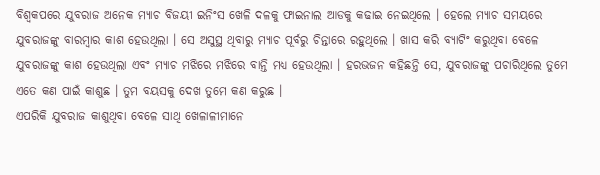ବିଶ୍ଵକପରେ ଯୁବରାଜ ଅନେକ ମ୍ଯାଚ ବିଜୟୀ ଇନିଂସ ଖେଳି ଦଳକୁ ଫାଇନାଲ ଆଡକୁ କଢାଇ ନେଇଥିଲେ । ହେଲେ ମ୍ଯାଚ ସମୟରେ ଯୁବରାଜଙ୍କୁ ବାରମ୍ବାର କାଶ ହେଉଥିଲା । ସେ ଅସୁସ୍ଥ ଥିବାରୁ ମ୍ଯାଚ ପୂର୍ବରୁ ଚିନ୍ତାରେ ରହୁଥିଲେ । ଖାସ କରି ବ୍ୟାଟିଂ କରୁଥିବା ବେଳେ ଯୁବରାଜଙ୍କୁ କାଶ ହେଉଥିଲା ଏବଂ ମ୍ଯାଚ ମଝିରେ ମଝିରେ ବାନ୍ତି ମଧ୍ୟ ହେଉଥିଲା । ହରଭଜନ କହିଛନ୍ତି ସେ, ଯୁବରାଜଙ୍କୁ ପଚାରିଥିଲେ ତୁମେ ଏତେ କଣ ପାଇଁ କାଶୁଛ । ତୁମ ବୟସକୁ ଦେଖ ତୁମେ କଣ କରୁଛ ।
ଏପରିକି ଯୁବରାଜ କାଶୁଥିବା ବେଳେ ସାଥି ଖେଳାଳୀମାନେ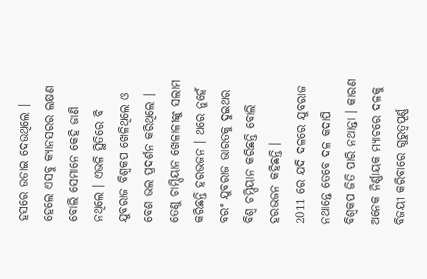ହସରେ ଉଡାଇ ଦେଉଥିଲେ । ହେଲେ ଏସବୁ କ୍ୟାନସରର ଲକ୍ଷଣ ବୋଲି ସେମାନେ କେହି ଜାଣି ନଥିଲେ । ଏଭଳି ସ୍ଥିତିରେ ବି ଯୁବରାଜ ବିଶ୍ଵକପ ଖେଳିଥିଲେ ଓ ବେଶ ଭଲ ପ୍ରଦର୍ଶନ କରିଥିଲେ । ତେଣୁ ଚାମ୍ପିୟାନ ଖେଳାଳୀଙ୍କୁ ସଲାମ କରିଛନ୍ତି ହରଭଜନ । ଥରେ ନୁହେଁ ବରଂ ଯୁବରାଜ ଭାରତକୁ ଦୁଇଥର ବିଶ୍ଵ ଚମ୍ପିୟାନ କରିଛନ୍ତି ବୋଲି ହରଭଜନ କହିଛନ୍ତି ।
2011 ରେ ଯଦି ଦଳରେ ଯୁବରାଜ ନଥାନ୍ତେ ତେବେ ଦଳ କଦାପି ବିଶ୍ଵକପ ଜିତି ପାରି ନଥାନ୍ତା । କାରଣ ଅନେକ ନିର୍ଣ୍ଣାୟକ ମ୍ଯାଚରେ ଦଳକୁ ବିଜୟୀ କରିବାରେ ଗୁରୁତ୍ୱପୂର୍ଣ୍ଣ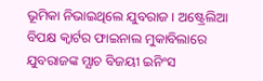ଭୂମିକା ନିଭାଇଥିଲେ ଯୁବରାଜ । ଅଷ୍ଟ୍ରେଲିଆ ବିପକ୍ଷ କ୍ଵାର୍ଟର ଫାଇନାଲ ମୁକାବିଲାରେ ଯୁବରାଜଙ୍କ ମ୍ଯାଚ ବିଜୟୀ ଇନିଂସ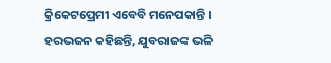କ୍ରିକେଟପ୍ରେମୀ ଏବେବି ମନେପକାନ୍ତି । ହରଭଜନ କହିଛନ୍ତି, ଯୁବରାଜଙ୍କ ଭଳି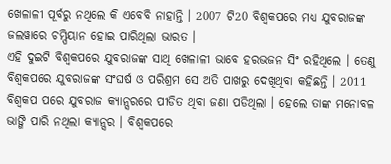ଖେଳାଳୀ ପୂର୍ବରୁ ନଥିଲେ କି ଏବେବି ନାହାନ୍ତି । 2007 ଟି20 ବିଶ୍ଵକପରେ ମଧ୍ୟ ଯୁବରାଜଙ୍କ ଜଲୱାରେ ଚମ୍ପିୟାନ ହୋଇ ପାରିଥିଲା ଭାରତ ।
ଏହି ଦୁଇଟି ବିଶ୍ଵକପରେ ଯୁବରାଜଙ୍କ ସାଥି ଖେଳାଳୀ ଭାବେ ହରଭଜନ ସିଂ ରହିଥିଲେ । ତେଣୁ ବିଶ୍ଵକପରେ ଯୁବରାଜଙ୍କ ସଂଘର୍ଷ ଓ ପରିଶ୍ରମ ସେ ଅତି ପାଖରୁ ଦେଖିଥିବା କହିଛନ୍ତି । 2011 ବିଶ୍ଵକପ ପରେ ଯୁବରାଜ କ୍ୟାନ୍ସରରେ ପୀଡିତ ଥିବା ଜଣା ପଡିଥିଲା । ହେଲେ ତାଙ୍କ ମନୋବଳ ଭାଙ୍ଗି ପାରି ନଥିଲା କ୍ୟାନ୍ସର । ବିଶ୍ଵକପରେ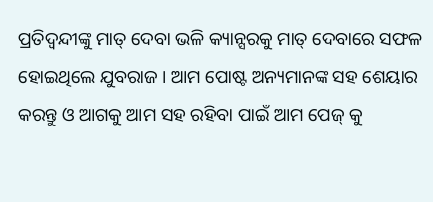ପ୍ରତିଦ୍ଵନ୍ଦୀଙ୍କୁ ମାତ୍ ଦେବା ଭଳି କ୍ୟାନ୍ସରକୁ ମାତ୍ ଦେବାରେ ସଫଳ ହୋଇଥିଲେ ଯୁବରାଜ । ଆମ ପୋଷ୍ଟ ଅନ୍ୟମାନଙ୍କ ସହ ଶେୟାର କରନ୍ତୁ ଓ ଆଗକୁ ଆମ ସହ ରହିବା ପାଇଁ ଆମ ପେଜ୍ କୁ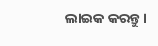ଲାଇକ କରନ୍ତୁ ।